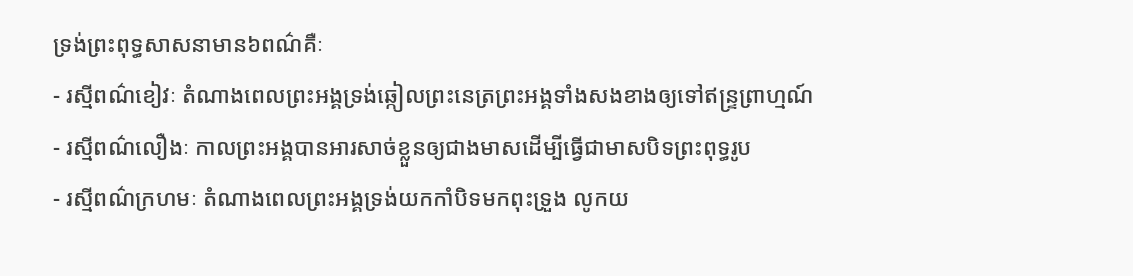ទ្រង់ព្រះពុទ្ធសាសនាមាន៦ពណ៌គឺៈ
- រស្មីពណ៌ខៀវៈ តំណាងពេលព្រះអង្គទ្រង់ឆ្កៀលព្រះនេត្រព្រះអង្គទាំងសងខាងឲ្យទៅឥន្រ្ទព្រាហ្មណ៍
- រស្មីពណ៌លឿងៈ កាលព្រះអង្គបានអារសាច់ខ្លួនឲ្យជាងមាសដើម្បីធ្វើជាមាសបិទព្រះពុទ្ធរូប
- រស្មីពណ៌ក្រហមៈ តំណាងពេលព្រះអង្គទ្រង់យកកាំបិទមកពុះទ្រួង លូកយ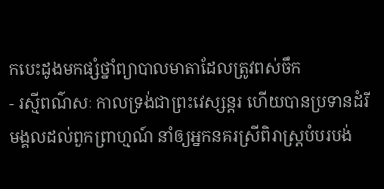កបេះដូងមកផ្សំថ្នាំព្យាបាលមាតាដែលត្រូវពស់ចឹក
- រស្មីពណ៌សៈ កាលទ្រង់ជាព្រះវេស្សន្តរ ហើយបានប្រទានដំរី មង្គលដល់ពួកព្រាហ្មណ៍ នាំឲ្យអ្នកនគរស្រីពិរាស្រ្តបំបរបង់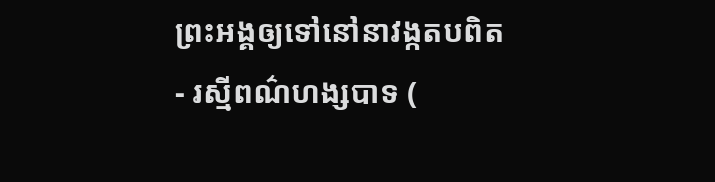ព្រះអង្គឲ្យទៅនៅនាវង្កតបពិត
- រស្មីពណ៌ហង្សបាទ (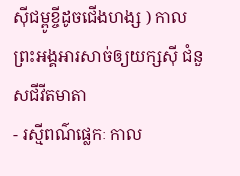ស៊ីជម្ពូខ្ចីដូចជើងហង្ស ) កាលព្រះអង្គអារសាច់ឲ្យយក្សស៊ី ជំនួសជីវីតមាតា
- រស្មីពណ៌ផ្លេកៈ កាល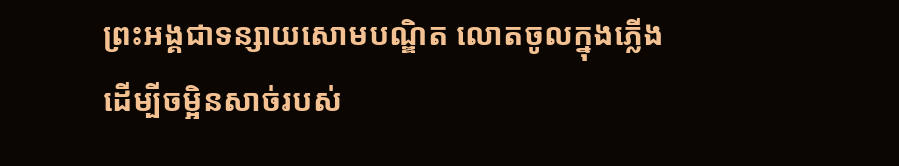ព្រះអង្គជាទន្សាយសោមបណ្ឌិត លោតចូលក្នុងភ្លើង ដើម្បីចម្អិនសាច់របស់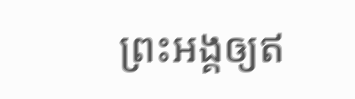ព្រះអង្គឲ្យឥ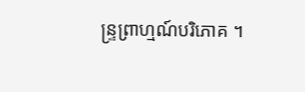ន្រ្ទព្រាហ្មណ៍បរិភោគ ។